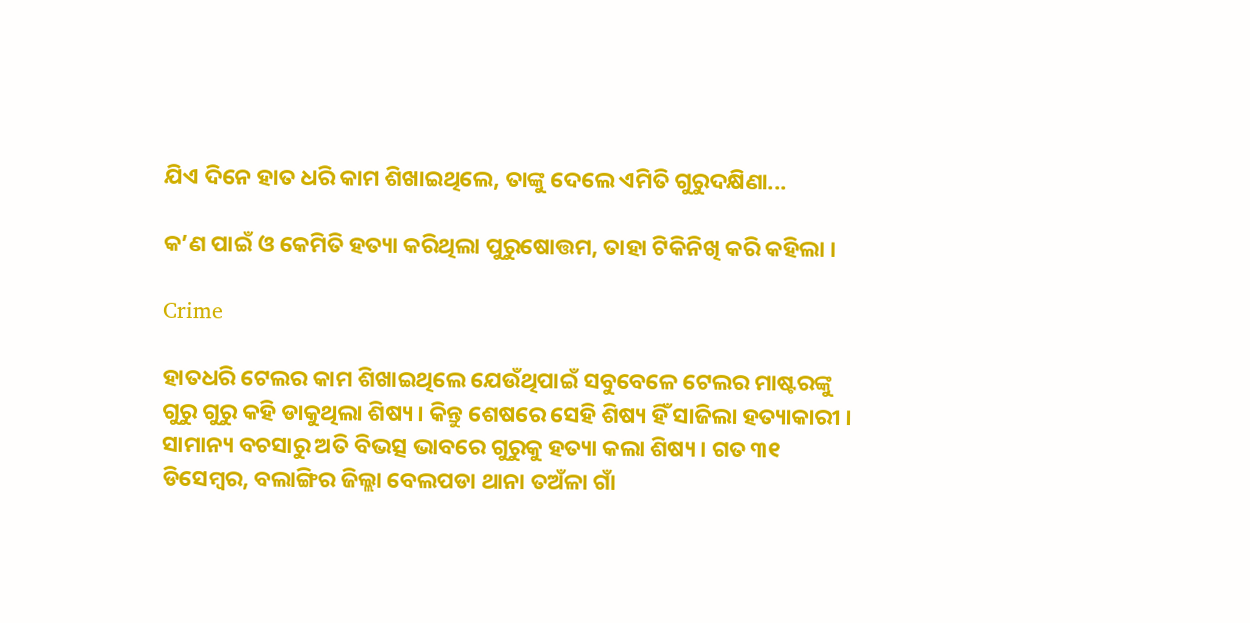ଯିଏ ଦିନେ ହାତ ଧରି କାମ ଶିଖାଇଥିଲେ, ତାଙ୍କୁ ଦେଲେ ଏମିତି ଗୁରୁଦକ୍ଷିଣା...

କ’ଣ ପାଇଁ ଓ କେମିତି ହତ୍ୟା କରିଥିଲା ପୁରୁଷୋତ୍ତମ, ତାହା ଟିକିନିଖି କରି କହିଲା ।

Crime

ହାତଧରି ଟେଲର କାମ ଶିଖାଇଥିଲେ ଯେଉଁଥିପାଇଁ ସବୁବେଳେ ଟେଲର ମାଷ୍ଟରଙ୍କୁ ଗୁରୁ ଗୁରୁ କହି ଡାକୁଥିଲା ଶିଷ୍ୟ । କିନ୍ତୁ ଶେଷରେ ସେହି ଶିଷ୍ୟ ହିଁ ସାଜିଲା ହତ୍ୟାକାରୀ । ସାମାନ୍ୟ ବଚସାରୁ ଅତି ବିଭତ୍ସ ଭାବରେ ଗୁରୁକୁ ହତ୍ୟା କଲା ଶିଷ୍ୟ । ଗତ ୩୧ ଡିସେମ୍ବର, ବଲାଙ୍ଗିର ଜିଲ୍ଲା ବେଲପଡା ଥାନା ତଅଁଳା ଗାଁ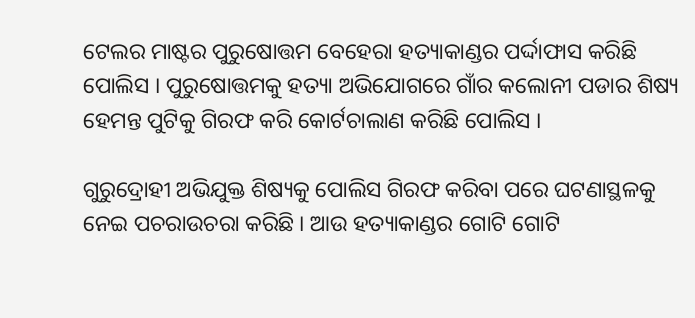ଟେଲର ମାଷ୍ଟର ପୁରୁଷୋତ୍ତମ ବେହେରା ହତ୍ୟାକାଣ୍ଡର ପର୍ଦ୍ଦାଫାସ କରିଛି ପୋଲିସ । ପୁରୁଷୋତ୍ତମକୁ ହତ୍ୟା ଅଭିଯୋଗରେ ଗାଁର କଲୋନୀ ପଡାର ଶିଷ୍ୟ ହେମନ୍ତ ପୁଟିକୁ ଗିରଫ କରି କୋର୍ଟଚାଲାଣ କରିଛି ପୋଲିସ ।

ଗୁରୁଦ୍ରୋହୀ ଅଭିଯୁକ୍ତ ଶିଷ୍ୟକୁ ପୋଲିସ ଗିରଫ କରିବା ପରେ ଘଟଣାସ୍ଥଳକୁ ନେଇ ପଚରାଉଚରା କରିଛି । ଆଉ ହତ୍ୟାକାଣ୍ଡର ଗୋଟି ଗୋଟି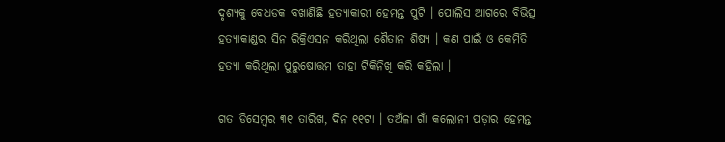ଦୃଶ୍ୟକୁ ବେଧଡକ ବଖାଣିଛି ହତ୍ୟାକାରୀ ହେମନ୍ତ ପୁଟି । ପୋଲିସ ଆଗରେ ବିଭିତ୍ସ ହତ୍ୟାକାଣ୍ଡର ସିନ ରିକ୍ରିଏସନ କରିଥିଲା ଶୈତାନ ଶିଷ୍ୟ । କଣ ପାଇଁ ଓ କେମିତି ହତ୍ୟା କରିଥିଲା ପୁରୁଷୋତ୍ତମ ତାହା ଟିକିନିଖି କରି କହିଲା ।

ଗତ ଡିସେମ୍ବର ୩୧ ତାରିଖ, ଦିନ ୧୧ଟା । ତଅଁଳା ଗାଁ କଲୋନୀ ପଡ଼ାର ହେମନ୍ତ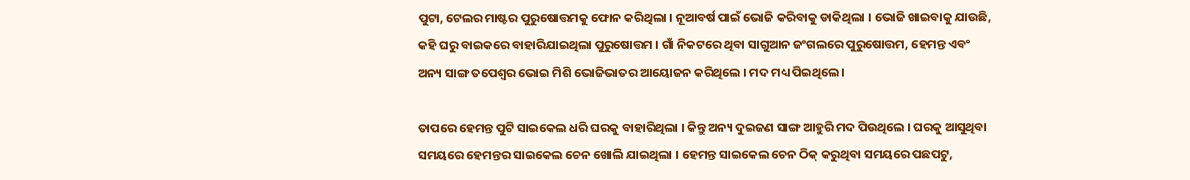ପୁଟା, ଟେଲର ମାଷ୍ଟର ପୁରୁଷୋତ୍ତମକୁ ଫୋନ କରିଥିଲା । ନୂଆବର୍ଷ ପାଇଁ ଭୋଜି କରିବାକୁ ଡାକିଥିଲା । ଭୋଜି ଖାଇବାକୁ ଯାଉଛି, କହି ଘରୁ ବାଇକରେ ବାହାରିଯାଇଥିଲା ପୁରୁଷୋତ୍ତମ । ଗାଁ ନିକଟରେ ଥିବା ସାଗୁଆନ ଜଂଗଲରେ ପୁରୁଷୋତ୍ତମ, ହେମନ୍ତ ଏବଂ ଅନ୍ୟ ସାଙ୍ଗ ତପେଶ୍ୱର ଭୋଇ ମିଶି ଭୋଜିଭାତର ଆୟୋଜନ କରିଥିଲେ । ମଦ ମଧ୍ୟ ପିଇଥିଲେ ।

ତାପରେ ହେମନ୍ତ ପୁଟି ସାଇକେଲ ଧରି ଘରକୁ ବାହାରିଥିଲା । କିନ୍ତୁ ଅନ୍ୟ ଦୁଇଜଣ ସାଙ୍ଗ ଆହୁରି ମଦ ପିଉଥିଲେ । ଘରକୁ ଆସୁଥିବା ସମୟରେ ହେମନ୍ତର ସାଇକେଲ ଚେନ ଖୋଲି ଯାଇଥିଲା । ହେମନ୍ତ ସାଇକେଲ ଚେନ ଠିକ୍ କରୁଥିବା ସମୟରେ ପଛପଟୁ,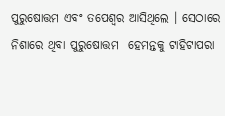ପୁରୁଷୋତ୍ତମ ଏବଂ ତପେଶ୍ୱର ଆସିଥିଲେ । ସେଠାରେ ନିଶାରେ ଥିବା ପୁରୁଷୋତ୍ତମ  ହେମନ୍ତକୁ ଟାହିଟାପରା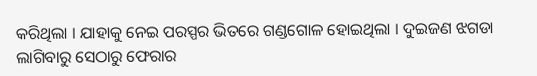କରିଥିଲା । ଯାହାକୁ ନେଇ ପରସ୍ପର ଭିତରେ ଗଣ୍ଡଗୋଳ ହୋଇଥିଲା । ଦୁଇଜଣ ଝଗଡା ଲାଗିବାରୁ ସେଠାରୁ ଫେରାର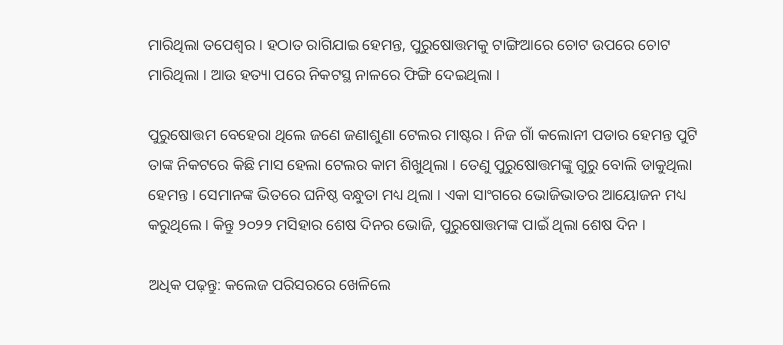ମାରିଥିଲା ତପେଶ୍ୱର । ହଠାତ ରାଗିଯାଇ ହେମନ୍ତ, ପୁରୁଷୋତ୍ତମକୁ ଟାଙ୍ଗିଆରେ ଚୋଟ ଉପରେ ଚୋଟ ମାରିଥିଲା । ଆଉ ହତ୍ୟା ପରେ ନିକଟସ୍ଥ ନାଳରେ ଫିଙ୍ଗି ଦେଇଥିଲା ।

ପୁରୁଷୋତ୍ତମ ବେହେରା ଥିଲେ ଜଣେ ଜଣାଶୁଣା ଟେଲର ମାଷ୍ଟର । ନିଜ ଗାଁ କଲୋନୀ ପଡାର ହେମନ୍ତ ପୁଟି ତାଙ୍କ ନିକଟରେ କିଛି ମାସ ହେଲା ଟେଲର କାମ ଶିଖୁଥିଲା । ତେଣୁ ପୁରୁଷୋତ୍ତମଙ୍କୁ ଗୁରୁ ବୋଲି ଡାକୁଥିଲା ହେମନ୍ତ । ସେମାନଙ୍କ ଭିତରେ ଘନିଷ୍ଠ ବନ୍ଧୁତା ମଧ୍ୟ ଥିଲା । ଏକା ସାଂଗରେ ଭୋଜିଭାତର ଆୟୋଜନ ମଧ୍ୟ କରୁଥିଲେ । କିନ୍ତୁ ୨୦୨୨ ମସିହାର ଶେଷ ଦିନର ଭୋଜି, ପୁରୁଷୋତ୍ତମଙ୍କ ପାଇଁ ଥିଲା ଶେଷ ଦିନ ।

ଅଧିକ ପଢ଼ନ୍ତୁ: କଲେଜ ପରିସରରେ ଖେଳିଲେ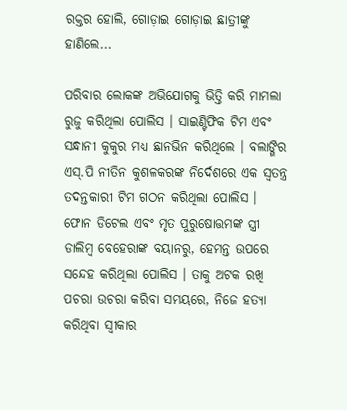ରକ୍ତର ହୋଲି, ଗୋଡ଼ାଇ ଗୋଡ଼ାଇ ଛାତ୍ରୀଙ୍କୁ ହାଣିଲେ...

ପରିବାର ଲୋକଙ୍କ ଅଭିଯୋଗକୁ ଭିତ୍ତି କରି ମାମଲା ରୁଜୁ କରିଥିଲା ପୋଲିସ । ସାଇଣ୍ଟିଫିକ ଟିମ ଏବଂ ସନ୍ଧାନୀ କୁକୁର ମଧ୍ୟ ଛାନଭିନ କରିଥିଲେ । ବଲାଙ୍ଗିର ଏସ୍.ପି ନୀତିନ କୁଶଳକରଙ୍କ ନିର୍ଦେଶରେ ଏକ ସ୍ୱତନ୍ତ୍ର ତଦନ୍ତକାରୀ ଟିମ ଗଠନ କରିଥିଲା ପୋଲିସ । ଫୋନ ଡିଟେଲ ଏବଂ ମୃତ ପୁରୁଷୋତ୍ତମଙ୍କ ସ୍ତ୍ରୀ ଡାଲିମ୍ବ ବେହେରାଙ୍କ ବୟାନରୁ, ହେମନ୍ତ ଉପରେ ସନ୍ଦେହ କରିଥିଲା ପୋଲିସ । ତାକୁ ଅଟକ ରଖି ପଚରା ଉଚରା କରିବା ସମୟରେ, ନିଜେ ହତ୍ୟା କରିଥିବା ସ୍ୱୀକାର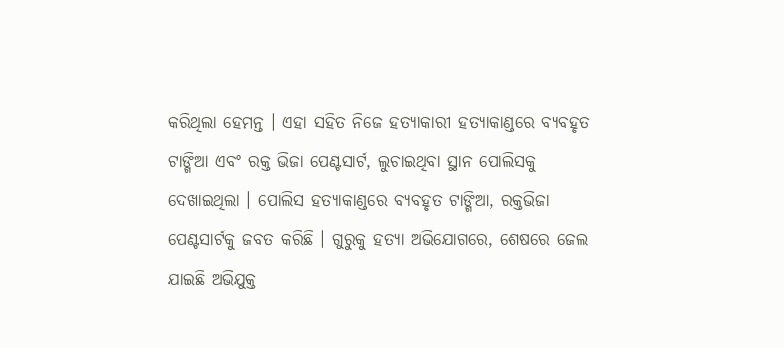କରିଥିଲା ହେମନ୍ତ । ଏହା ସହିତ ନିଜେ ହତ୍ୟାକାରୀ ହତ୍ୟାକାଣ୍ଡରେ ବ୍ୟବହୃତ ଟାଙ୍ଗିଆ ଏବଂ ରକ୍ତ ଭିଜା ପେଣ୍ଟସାର୍ଟ, ଲୁଚାଇଥିବା ସ୍ଥାନ ପୋଲିସକୁ ଦେଖାଇଥିଲା । ପୋଲିସ ହତ୍ୟାକାଣ୍ଡରେ ବ୍ୟବହୃତ ଟାଙ୍ଗିଆ, ରକ୍ତଭିଜା ପେଣ୍ଟସାର୍ଟକୁ ଜବତ କରିଛି । ଗୁରୁକୁ ହତ୍ୟା ଅଭିଯୋଗରେ, ଶେଷରେ ଜେଲ ଯାଇଛି ଅଭିଯୁକ୍ତ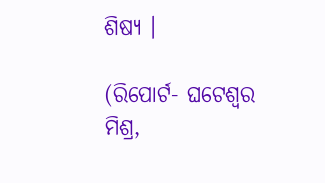ଶିଷ୍ୟ ।

(ରିପୋର୍ଟ- ଘଟେଶ୍ୱର ମିଶ୍ର,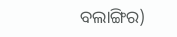ବଲାଙ୍ଗିର)